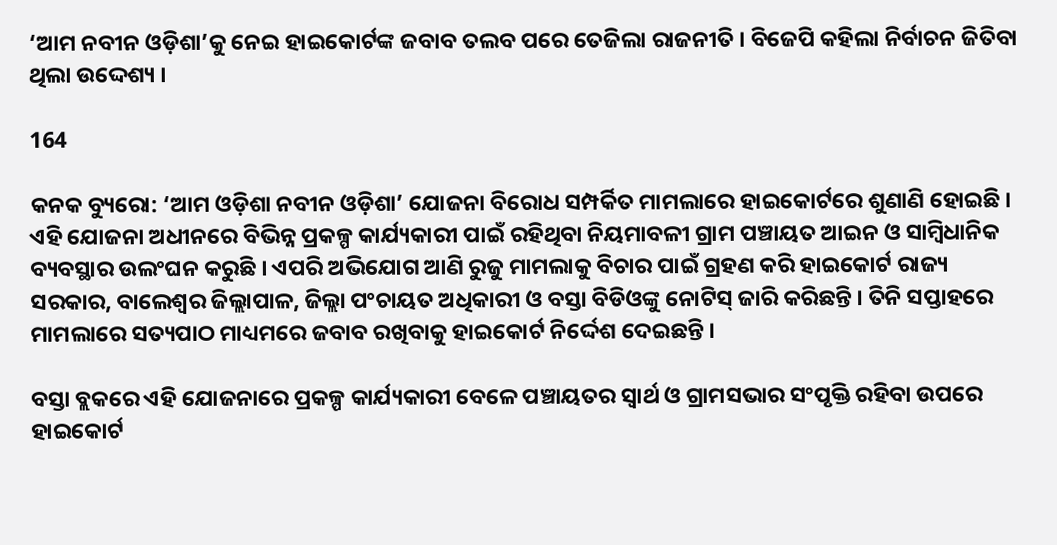‘ଆମ ନବୀନ ଓଡ଼ିଶା’କୁ ନେଇ ହାଇକୋର୍ଟଙ୍କ ଜବାବ ତଲବ ପରେ ତେଜିଲା ରାଜନୀତି । ବିଜେପି କହିଲା ନିର୍ବାଚନ ଜିତିବା ଥିଲା ଉଦ୍ଦେଶ୍ୟ ।

164

କନକ ବ୍ୟୁରୋ: ‘ଆମ ଓଡ଼ିଶା ନବୀନ ଓଡ଼ିଶା’ ଯୋଜନା ବିରୋଧ ସମ୍ପର୍କିତ ମାମଲାରେ ହାଇକୋର୍ଟରେ ଶୁଣାଣି ହୋଇଛି । ଏହି ଯୋଜନା ଅଧୀନରେ ବିଭିନ୍ନ ପ୍ରକଳ୍ପ କାର୍ଯ୍ୟକାରୀ ପାଇଁ ରହିଥିବା ନିୟମାବଳୀ ଗ୍ରାମ ପଞ୍ଚାୟତ ଆଇନ ଓ ସାମ୍ବିଧାନିକ ବ୍ୟବସ୍ଥାର ଉଲଂଘନ କରୁଛି । ଏପରି ଅଭିଯୋଗ ଆଣି ରୁଜୁ ମାମଲାକୁ ବିଚାର ପାଇଁ ଗ୍ରହଣ କରି ହାଇକୋର୍ଟ ରାଜ୍ୟ ସରକାର, ବାଲେଶ୍ୱର ଜିଲ୍ଲାପାଳ, ଜିଲ୍ଲା ପଂଚାୟତ ଅଧିକାରୀ ଓ ବସ୍ତା ବିଡିଓଙ୍କୁ ନୋଟିସ୍ ଜାରି କରିଛନ୍ତି । ତିନି ସପ୍ତାହରେ ମାମଲାରେ ସତ୍ୟପାଠ ମାଧ୍ୟମରେ ଜବାବ ରଖିବାକୁ ହାଇକୋର୍ଟ ନିର୍ଦ୍ଦେଶ ଦେଇଛନ୍ତି ।

ବସ୍ତା ବ୍ଲକରେ ଏହି ଯୋଜନାରେ ପ୍ରକଳ୍ପ କାର୍ଯ୍ୟକାରୀ ବେଳେ ପଞ୍ଚାୟତର ସ୍ୱାର୍ଥ ଓ ଗ୍ରାମସଭାର ସଂପୃକ୍ତି ରହିବା ଉପରେ ହାଇକୋର୍ଟ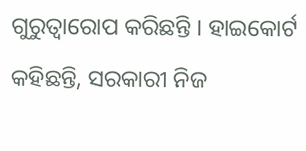ଗୁରୁତ୍ୱାରୋପ କରିଛନ୍ତି । ହାଇକୋର୍ଟ କହିଛନ୍ତି, ସରକାରୀ ନିଜ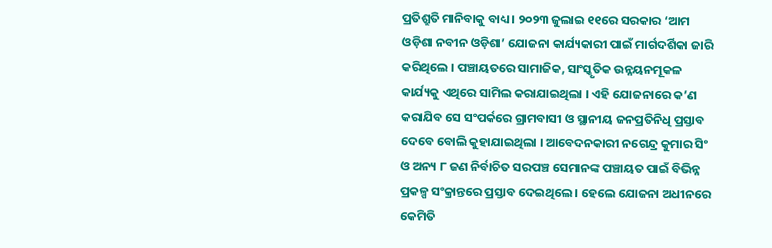ପ୍ରତିଶ୍ରୁତି ମାନିବାକୁ ବାଧ୍ୟ । ୨୦୨୩ ଜୁଲାଇ ୧୧ରେ ସରକାର ‘ଆମ ଓଡ଼ିଶା ନବୀନ ଓଡ଼ିଶା’ ଯୋଜନା କାର୍ଯ୍ୟକାରୀ ପାଇଁ ମାର୍ଗଦର୍ଶିକା ଜାରି କରିଥିଲେ । ପଞ୍ଚାୟତରେ ସାମାଜିକ, ସାଂସ୍କୃତିକ ଉନ୍ନୟନମୂକଳ କାର୍ଯ୍ୟକୁ ଏଥିରେ ସାମିଲ କରାଯାଇଥିଲା । ଏହି ଯୋଜନାରେ କ’ଣ କରାଯିବ ସେ ସଂପର୍କରେ ଗ୍ରାମବାସୀ ଓ ସ୍ଥାନୀୟ ଜନପ୍ରତିନିଧି ପ୍ରସ୍ତାବ ଦେବେ ବୋଲି କୁହାଯାଇଥିଲା । ଆବେଦନକାରୀ ନଗେନ୍ଦ୍ର କୁମାର ସିଂ ଓ ଅନ୍ୟ ୮ ଜଣ ନିର୍ବାଚିତ ସରପଞ୍ଚ ସେମାନଙ୍କ ପଞ୍ଚାୟତ ପାଇଁ ବିଭିନ୍ନ ପ୍ରକଳ୍ପ ସଂକ୍ରାନ୍ତରେ ପ୍ରସ୍ତାବ ଦେଇଥିଲେ । ହେଲେ ଯୋଜନା ଅଧୀନରେ କେମିତି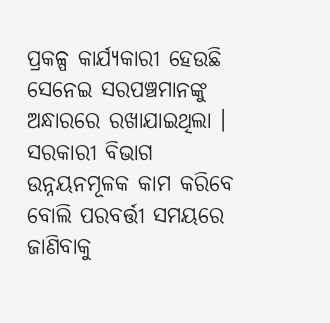ପ୍ରକଳ୍ପ କାର୍ଯ୍ୟକାରୀ ହେଉଛି ସେନେଇ ସରପଞ୍ଚମାନଙ୍କୁ ଅନ୍ଧାରରେ ରଖାଯାଇଥିଲା । ସରକାରୀ ବିଭାଗ ଉନ୍ନୟନମୂଳକ କାମ କରିବେ ବୋଲି ପରବର୍ତ୍ତୀ ସମୟରେ ଜାଣିବାକୁ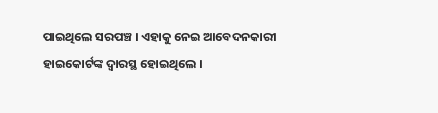ପାଇଥିଲେ ସରପଞ୍ଚ । ଏହାକୁ ନେଇ ଆବେଦନକାରୀ ହାଇକୋର୍ଟଙ୍କ ଦ୍ୱାରସ୍ଥ ହୋଇଥିଲେ ।